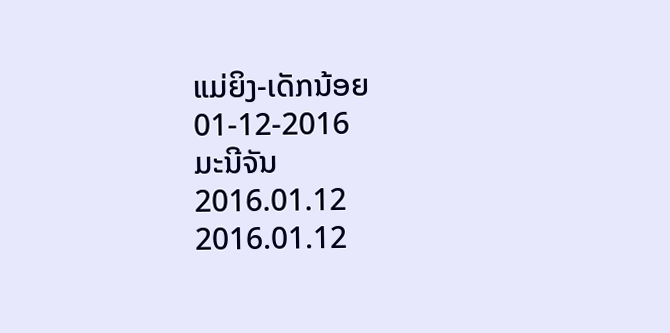ແມ່ຍິງ-ເດັກນ້ອຍ 01-12-2016
ມະນີຈັນ
2016.01.12
2016.01.12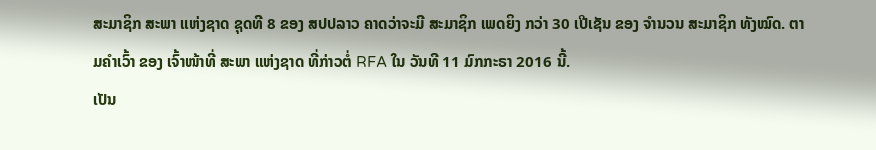ສະມາຊິກ ສະພາ ແຫ່ງຊາດ ຊຸດທີ 8 ຂອງ ສປປລາວ ຄາດວ່າຈະມີ ສະມາຊິກ ເພດຍິງ ກວ່າ 30 ເປີເຊັນ ຂອງ ຈໍານວນ ສະມາຊິກ ທັງໝົດ. ຕາມຄໍາເວົ້າ ຂອງ ເຈົ້າໜ້າທີ່ ສະພາ ແຫ່ງຊາດ ທີ່ກ່າວຕໍ່ RFA ໃນ ວັນທີ 11 ມົກກະຣາ 2016 ນີ້.
ເປັນ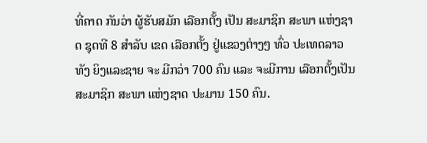ທີ່ຄາດ ກັນວ່າ ຜູ້ຮັບສມັກ ເລືອກຕັ້ງ ເປັນ ສະມາຊິກ ສະພາ ແຫ່ງຊາດ ຊຸດທີ 8 ສຳລັບ ເຂດ ເລືອກຕັ້ງ ຢູ່ແຂວງຕ່າງໆ ທົ່ວ ປະເທດລາວ ທັງ ຍິງແລະຊາຍ ຈະ ມີກວ່າ 700 ຄົນ ແລະ ຈະມີການ ເລືອກຕັ້ງເປັນ ສະມາຊິກ ສະພາ ແຫ່ງຊາດ ປະມານ 150 ຄົນ.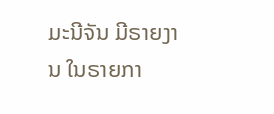ມະນີຈັນ ມີຣາຍງານ ໃນຣາຍກາ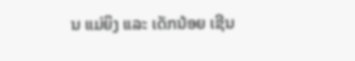ນ ແມ່ຍິງ ແລະ ເດັກນ້ອຍ ເຊີນ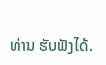ທ່ານ ຮັບຟັງໄດ້.